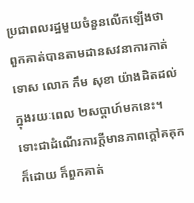ប្រជាពលរដ្ឋមួយចំនួនលើកឡើងថា ពួកគាត់បានតាមដានសវនាការកាត់ទោស លោក កឹម សុខា យ៉ាងដិតដល់ក្នុងរយៈពេល ២សប្តាហ៍មកនេះ។ ទោះជាដំណើរការក្តីមានភាពក្តៅគគុកក៏ដោយ ក៏ពួកគាត់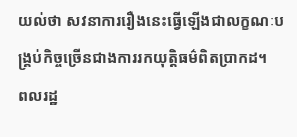យល់ថា សវនាការរឿងនេះធ្វើឡើងជាលក្ខណៈបង្គ្រប់កិច្ចច្រើនជាងការរកយុត្តិធម៌ពិតប្រាកដ។
ពលរដ្ឋ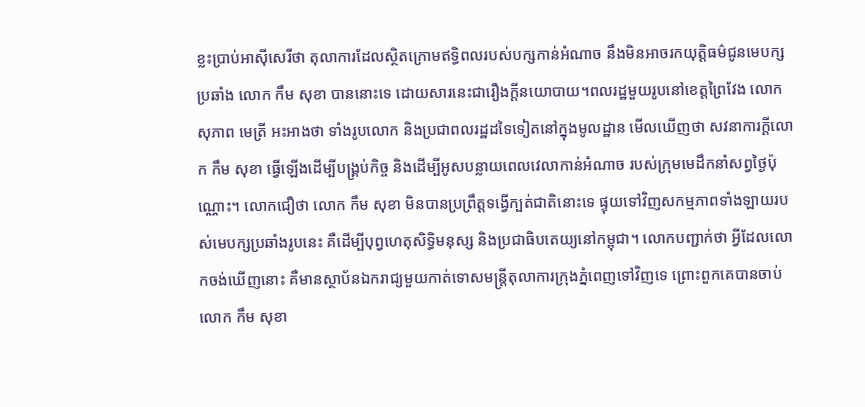ខ្លះប្រាប់អាស៊ីសេរីថា តុលាការដែលស្ថិតក្រោមឥទ្ធិពលរបស់បក្សកាន់អំណាច នឹងមិនអាចរកយុត្តិធម៌ជូនមេបក្សប្រឆាំង លោក កឹម សុខា បាននោះទេ ដោយសារនេះជារឿងក្តីនយោបាយ។ពលរដ្ឋមួយរូបនៅខេត្តព្រៃវែង លោក សុភាព មេត្រី អះអាងថា ទាំងរូបលោក និងប្រជាពលរដ្ឋដទៃទៀតនៅក្នុងមូលដ្ឋាន មើលឃើញថា សវនាការក្តីលោក កឹម សុខា ធ្វើឡើងដើម្បីបង្គ្រប់កិច្ច និងដើម្បីអូសបន្លាយពេលវេលាកាន់អំណាច របស់ក្រុមមេដឹកនាំសព្វថ្ងៃប៉ុណ្ណោះ។ លោកជឿថា លោក កឹម សុខា មិនបានប្រព្រឹត្តទង្វើក្បត់ជាតិនោះទេ ផ្ទុយទៅវិញសកម្មភាពទាំងឡាយរបស់មេបក្សប្រឆាំងរូបនេះ គឺដើម្បីបុព្វហេតុសិទ្ធិមនុស្ស និងប្រជាធិបតេយ្យនៅកម្ពុជា។ លោកបញ្ជាក់ថា អ្វីដែលលោកចង់ឃើញនោះ គឺមានស្ថាប័នឯករាជ្យមួយកាត់ទោសមន្ត្រីតុលាការក្រុងភ្នំពេញទៅវិញទេ ព្រោះពួកគេបានចាប់លោក កឹម សុខា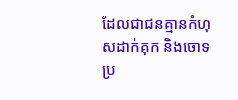ដែលជាជនគ្មានកំហុសដាក់គុក និងចោទប្រ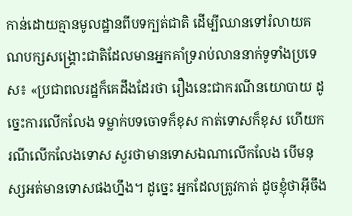កាន់ដោយគ្មានមូលដ្ឋានពីបទក្បត់ជាតិ ដើម្បីឈានទៅរំលាយគណបក្សសង្គ្រោះជាតិដែលមានអ្នកគាំទ្ររាប់លាននាក់ទូទាំងប្រទេស៖ «ប្រជាពលរដ្ឋក៏គេដឹងដែរថា រឿងនេះជាករណីនយោបាយ ដូច្នេះការលើកលែង ទម្លាក់បទចោទក៏ខុស កាត់ទោសក៏ខុស ហើយករណីលើកលែងទោស សួរថាមានទោសឯណាលើកលែង បើមនុស្សអត់មានទោសផងហ្នឹង។ ដូច្នេះ អ្នកដែលត្រូវកាត់ ដូចខ្ញុំថាអ៊ីចឹង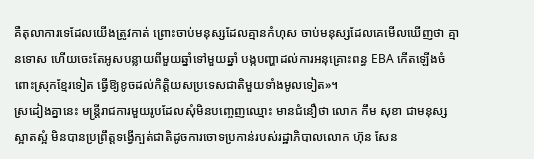គឺតុលាការទេដែលយើងត្រូវកាត់ ព្រោះចាប់មនុស្សដែលគ្មានកំហុស ចាប់មនុស្សដែលគេមើលឃើញថា គ្មានទោស ហើយចេះតែអូសបន្លាយពីមួយឆ្នាំទៅមួយឆ្នាំ បង្កបញ្ហាដល់ការអនុគ្រោះពន្ធ EBA កើតឡើងចំពោះស្រុកខ្មែរទៀត ធ្វើឱ្យខូចដល់កិត្តិយសប្រទេសជាតិមួយទាំងមូលទៀត»។
ស្រដៀងគ្នានេះ មន្ត្រីរាជការមួយរូបដែលសុំមិនបញ្ចេញឈ្មោះ មានជំនឿថា លោក កឹម សុខា ជាមនុស្សស្អាតស្អំ មិនបានប្រព្រឹត្តទង្វើក្បត់ជាតិដូចការចោទប្រកាន់របស់រដ្ឋាភិបាលលោក ហ៊ុន សែន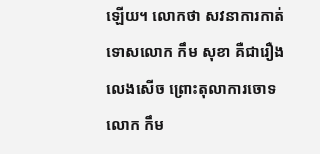ឡើយ។ លោកថា សវនាការកាត់ទោសលោក កឹម សុខា គឺជារឿងលេងសើច ព្រោះតុលាការចោទលោក កឹម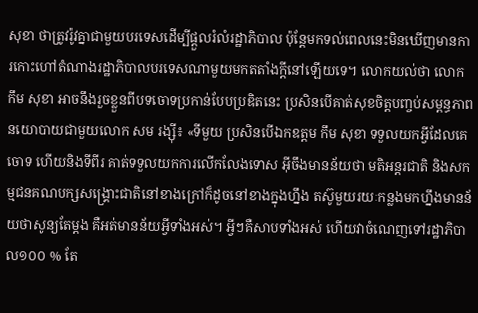សុខា ថាត្រូវរ៉ូវគ្នាជាមួយបរទេសដើម្បីផ្តួលរំលំរដ្ឋាភិបាល ប៉ុន្តែមកទល់ពេលនេះមិនឃើញមានការកោះហៅតំណាងរដ្ឋាភិបាលបរទេសណាមួយមកតតាំងក្តីនៅឡើយទេ។ លោកយល់ថា លោក កឹម សុខា អាចនឹងរួចខ្លួនពីបទចោទប្រកាន់បែបប្រឌិតនេះ ប្រសិនបើគាត់សុខចិត្តបញ្ចប់សម្ពន្ធភាពនយោបាយជាមួយលោក សម រង្ស៊ី៖ «ទីមួយ ប្រសិនបើឯកឧត្ដម កឹម សុខា ទទួលយកអ្វីដែលគេចោទ ហើយនិងទីពីរ គាត់ទទួលយកការលើកលែងទោស អ៊ីចឹងមានន័យថា មតិអន្តរជាតិ និងសកម្មជនគណបក្សសង្គ្រោះជាតិនៅខាងក្រៅក៏ដូចនៅខាងក្នុងហ្នឹង តស៊ូមួយរយៈកន្លងមកហ្នឹងមានន័យថាសូន្យតែម្ដង គឺអត់មានន័យអ្វីទាំងអស់។ អ្វីៗគឺសាបទាំងអស់ ហើយវាចំណេញទៅរដ្ឋាភិបាល១០០ % តែ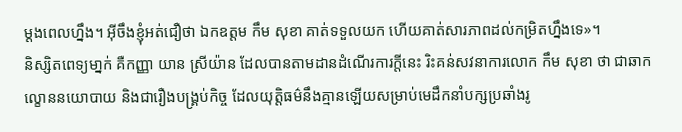ម្ដងពេលហ្នឹង។ អ៊ីចឹងខ្ញុំអត់ជឿថា ឯកឧត្តម កឹម សុខា គាត់ទទួលយក ហើយគាត់សារភាពដល់កម្រិតហ្នឹងទេ»។
និស្សិតពេទ្យមា្នក់ គឺកញ្ញា យាន ស្រីយ៉ាន ដែលបានតាមដានដំណើរការក្តីនេះ រិះគន់សវនាការលោក កឹម សុខា ថា ជាឆាកល្ខោននយោបាយ និងជារឿងបង្គ្រប់កិច្ច ដែលយុត្តិធម៌នឹងគ្មានឡើយសម្រាប់មេដឹកនាំបក្សប្រឆាំងរូ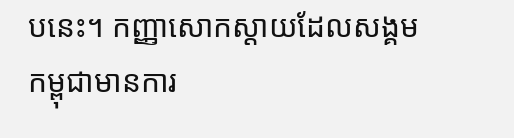បនេះ។ កញ្ញាសោកស្ដាយដែលសង្គមកម្ពុជាមានការ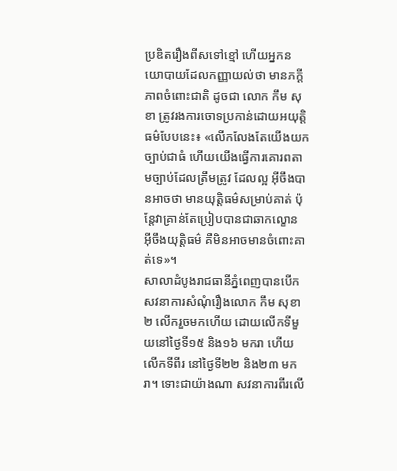ប្រឌិតរឿងពីសទៅខ្មៅ ហើយអ្នកនយោបាយដែលកញ្ញាយល់ថា មានភក្ដីភាពចំពោះជាតិ ដូចជា លោក កឹម សុខា ត្រូវរងការចោទប្រកាន់ដោយអយុត្តិធម៌បែបនេះ៖ «លើកលែងតែយើងយកច្បាប់ជាធំ ហើយយើងធ្វើការគោរពតាមច្បាប់ដែលត្រឹមត្រូវ ដែលល្អ អ៊ីចឹងបានអាចថា មានយុត្តិធម៌សម្រាប់គាត់ ប៉ុន្តែវាគ្រាន់តែប្រៀបបានជាឆាកល្ខោន អ៊ីចឹងយុត្តិធម៌ គឺមិនអាចមានចំពោះគាត់ទេ»។
សាលាដំបូងរាជធានីភ្នំពេញបានបើកសវនាការសំណុំរឿងលោក កឹម សុខា ២ លើករួចមកហើយ ដោយលើកទីមួយនៅថ្ងៃទី១៥ និង១៦ មករា ហើយលើកទីពីរ នៅថ្ងៃទី២២ និង២៣ មករា។ ទោះជាយ៉ាងណា សវនាការពីរលើ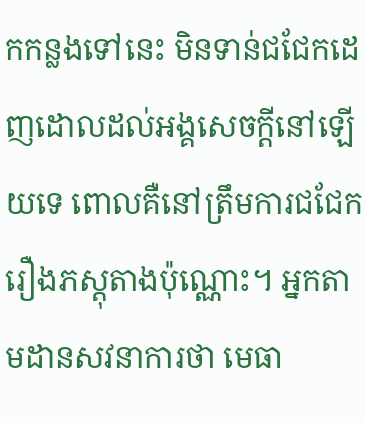កកន្លងទៅនេះ មិនទាន់ជជែកដេញដោលដល់អង្គសេចក្តីនៅឡើយទេ ពោលគឺនៅត្រឹមការជជែករឿងភស្តុតាងប៉ុណ្ណោះ។ អ្នកតាមដានសវនាការថា មេធា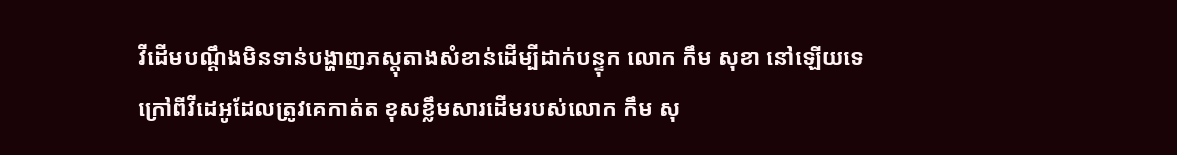វីដើមបណ្តឹងមិនទាន់បង្ហាញភស្តុតាងសំខាន់ដើម្បីដាក់បន្ទុក លោក កឹម សុខា នៅឡើយទេ ក្រៅពីវីដេអូដែលត្រូវគេកាត់ត ខុសខ្លឹមសារដើមរបស់លោក កឹម សុ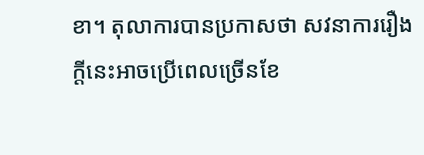ខា។ តុលាការបានប្រកាសថា សវនាការរឿងក្តីនេះអាចប្រើពេលច្រើនខែ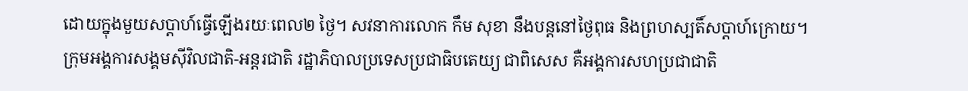ដោយក្នុងមួយសប្ដាហ៍ធ្វើឡើងរយៈពេល២ ថ្ងៃ។ សវនាការលោក កឹម សុខា នឹងបន្តនៅថ្ងៃពុធ និងព្រហស្បតិ៍សប្ដាហ៍ក្រោយ។
ក្រុមអង្គការសង្គមស៊ីវិលជាតិ-អន្តរជាតិ រដ្ឋាភិបាលប្រទេសប្រជាធិបតេយ្យ ជាពិសេស គឺអង្គការសហប្រជាជាតិ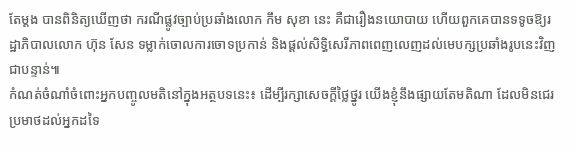តែម្ដង បានពិនិត្យឃើញថា ករណីផ្លូវច្បាប់ប្រឆាំងលោក កឹម សុខា នេះ គឺជារឿងនយោបាយ ហើយពួកគេបានទទូចឱ្យរដ្ឋាភិបាលលោក ហ៊ុន សែន ទម្លាក់ចោលការចោទប្រកាន់ និងផ្ដល់សិទ្ធិសេរីភាពពេញលេញដល់មេបក្សប្រឆាំងរូបនេះវិញជាបន្ទាន់៕
កំណត់ចំណាំចំពោះអ្នកបញ្ចូលមតិនៅក្នុងអត្ថបទនេះ៖ ដើម្បីរក្សាសេចក្ដីថ្លៃថ្នូរ យើងខ្ញុំនឹងផ្សាយតែមតិណា ដែលមិនជេរប្រមាថដល់អ្នកដទៃ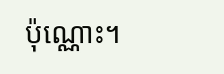ប៉ុណ្ណោះ។